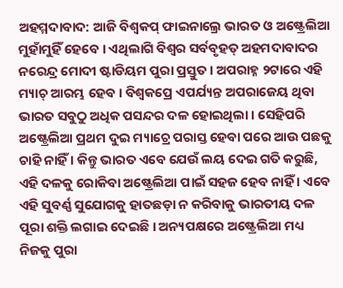ଅହମ୍ମଦାବାଦ: ଆଜି ବିଶ୍ୱକପ୍ ଫାଇନାଲ୍ରେ ଭାରତ ଓ ଅଷ୍ଟ୍ରେଲିଆ ମୁହାଁମୁହିଁ ହେବେ । ଏଥିଲାଗି ବିଶ୍ୱର ସର୍ବବୃହତ୍ ଅହମଦାବାଦର ନରେନ୍ଦ୍ର ମୋଦୀ ଷ୍ଟାଡିୟମ ପୁରା ପ୍ରସ୍ତୁତ । ଅପରାହ୍ନ ୨ଟାରେ ଏହି ମ୍ୟାଚ୍ ଆରମ୍ଭ ହେବ । ବିଶ୍ୱକପ୍ରେ ଏପର୍ଯ୍ୟନ୍ତ ଅପରାଜେୟ ଥିବା ଭାରତ ସବୁଠୁ ଅଧିକ ପସନ୍ଦର ଦଳ ହୋଇଥିଲା । ସେହିପରି ଅଷ୍ଟ୍ରେଲିଆ ପ୍ରଥମ ଦୁଇ ମ୍ୟାଚ୍ରେ ପରାସ୍ତ ହେବା ପରେ ଆଉ ପଛକୁ ଚାହି ନାହିଁ । କିନ୍ତୁ ଭାରତ ଏବେ ଯେଉଁ ଲୟ ଦେଇ ଗତି କରୁଛି, ଏହି ଦଳକୁ ରୋକିବା ଅଷ୍ଟ୍ରେଲିଆ ପାଇଁ ସହଜ ହେବ ନାହିଁ । ଏବେ ଏହି ସୁବର୍ଣ୍ଣ ସୁଯୋଗକୁ ହାତଛଡ଼ା ନ କରିବାକୁ ଭାରତୀୟ ଦଳ ପୂରା ଶକ୍ତି ଲଗାଇ ଦେଇଛି । ଅନ୍ୟପକ୍ଷରେ ଅଷ୍ଟ୍ରେଲିଆ ମଧ୍ୟ ନିଜକୁ ପୁରା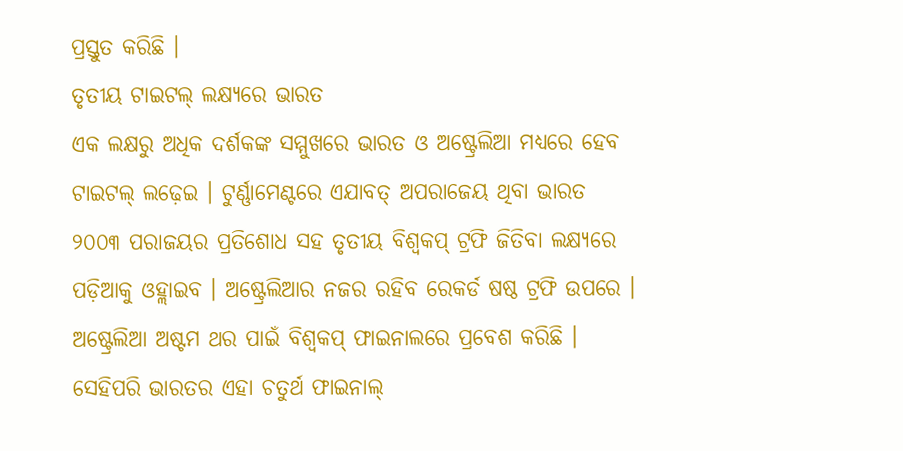ପ୍ରସ୍ତୁତ କରିଛି ।
ତୃତୀୟ ଟାଇଟଲ୍ ଲକ୍ଷ୍ୟରେ ଭାରତ
ଏକ ଲକ୍ଷରୁ ଅଧିକ ଦର୍ଶକଙ୍କ ସମ୍ମୁଖରେ ଭାରତ ଓ ଅଷ୍ଟ୍ରେଲିଆ ମଧ୍ୟରେ ହେବ ଟାଇଟଲ୍ ଲଢ଼େଇ । ଟୁର୍ଣ୍ଣାମେଣ୍ଟରେ ଏଯାବତ୍ ଅପରାଜେୟ ଥିବା ଭାରତ ୨୦୦୩ ପରାଜୟର ପ୍ରତିଶୋଧ ସହ ତୃତୀୟ ବିଶ୍ୱକପ୍ ଟ୍ରଫି ଜିତିବା ଲକ୍ଷ୍ୟରେ ପଡ଼ିଆକୁ ଓହ୍ଲାଇବ । ଅଷ୍ଟ୍ରେଲିଆର ନଜର ରହିବ ରେକର୍ଡ ଷଷ୍ଠ ଟ୍ରଫି ଉପରେ । ଅଷ୍ଟ୍ରେଲିଆ ଅଷ୍ଟମ ଥର ପାଇଁ ବିଶ୍ୱକପ୍ ଫାଇନାଲରେ ପ୍ରବେଶ କରିଛି । ସେହିପରି ଭାରତର ଏହା ଚତୁର୍ଥ ଫାଇନାଲ୍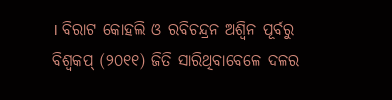। ବିରାଟ କୋହଲି ଓ ରବିଚନ୍ଦ୍ରନ ଅଶ୍ୱିନ ପୂର୍ବରୁ ବିଶ୍ୱକପ୍ (୨୦୧୧) ଜିତି ସାରିଥିବାବେଳେ ଦଳର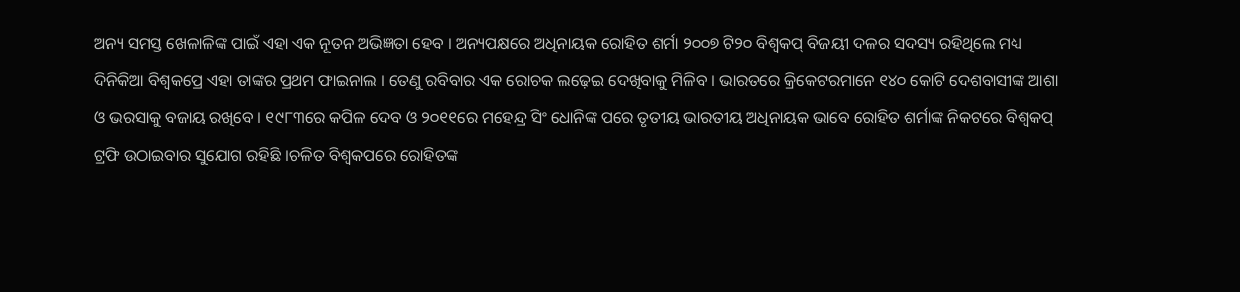ଅନ୍ୟ ସମସ୍ତ ଖେଳାଳିଙ୍କ ପାଇଁ ଏହା ଏକ ନୂତନ ଅଭିଜ୍ଞତା ହେବ । ଅନ୍ୟପକ୍ଷରେ ଅଧିନାୟକ ରୋହିତ ଶର୍ମା ୨୦୦୭ ଟି୨୦ ବିଶ୍ୱକପ୍ ବିଜୟୀ ଦଳର ସଦସ୍ୟ ରହିଥିଲେ ମଧ୍ୟ ଦିନିକିଆ ବିଶ୍ୱକପ୍ରେ ଏହା ତାଙ୍କର ପ୍ରଥମ ଫାଇନାଲ । ତେଣୁ ରବିବାର ଏକ ରୋଚକ ଲଢ଼େଇ ଦେଖିବାକୁ ମିଳିବ । ଭାରତରେ କ୍ରିକେଟରମାନେ ୧୪୦ କୋଟି ଦେଶବାସୀଙ୍କ ଆଶା ଓ ଭରସାକୁ ବଜାୟ ରଖିବେ । ୧୯୮୩ରେ କପିଳ ଦେବ ଓ ୨୦୧୧ରେ ମହେନ୍ଦ୍ର ସିଂ ଧୋନିଙ୍କ ପରେ ତୃତୀୟ ଭାରତୀୟ ଅଧିନାୟକ ଭାବେ ରୋହିତ ଶର୍ମାଙ୍କ ନିକଟରେ ବିଶ୍ୱକପ୍ ଟ୍ରଫି ଉଠାଇବାର ସୁଯୋଗ ରହିଛି ।ଚଳିତ ବିଶ୍ୱକପରେ ରୋହିତଙ୍କ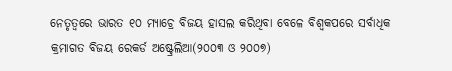ନେତୃତ୍ୱରେ ଭାରତ ୧୦ ମ୍ୟାଚ୍ରେ ବିଜୟ ହାସଲ କରିଥିବା ବେଳେ ବିଶ୍ୱକପରେ ସର୍ବାଧିକ କ୍ରମାଗତ ବିଜୟ ରେକର୍ଡ ଅଷ୍ଟ୍ରେଲିଆ(୨୦୦୩ ଓ ୨୦୦୭)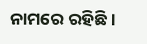ନାମରେ ରହିଛି ।